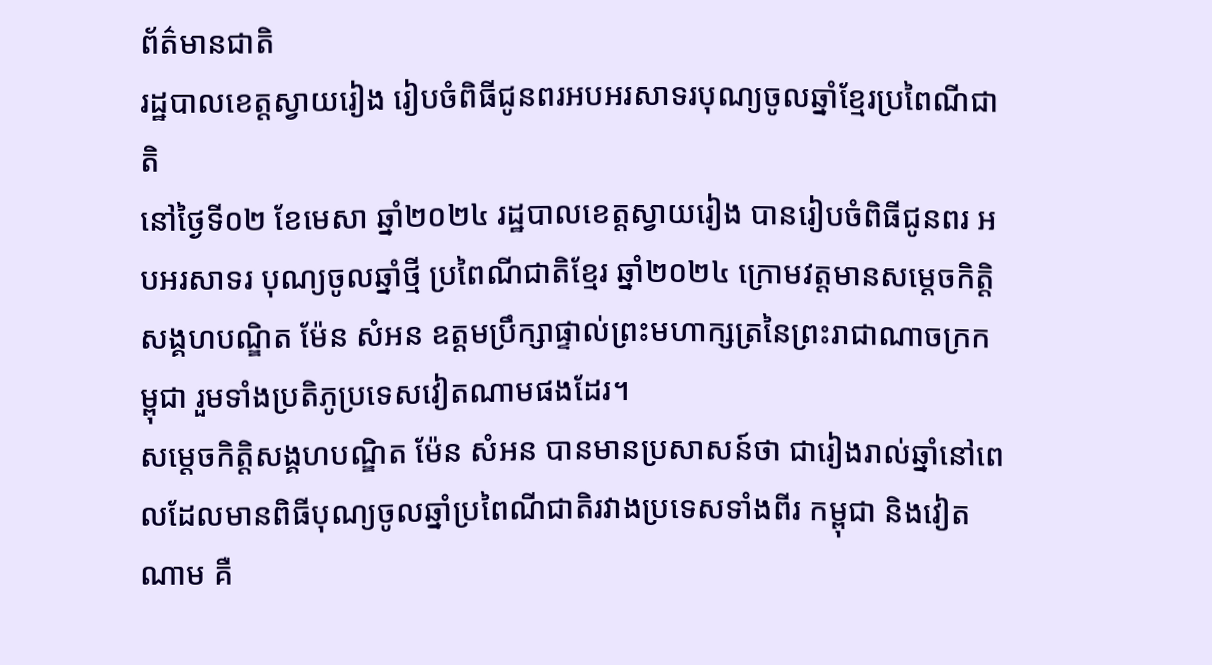ព័ត៌មានជាតិ
រដ្ឋបាលខេត្តស្វាយរៀង រៀបចំពិធីជូនពរអបអរសាទរបុណ្យចូលឆ្នាំខ្មែរប្រពៃណីជាតិ
នៅថ្ងៃទី០២ ខែមេសា ឆ្នាំ២០២៤ រដ្ឋបាលខេត្តស្វាយរៀង បានរៀបចំពិធីជូនពរ អបអរសាទរ បុណ្យចូលឆ្នាំថ្មី ប្រពៃណីជាតិខ្មែរ ឆ្នាំ២០២៤ ក្រោមវត្តមានសម្តេចកិត្តិសង្គហបណ្ឌិត ម៉ែន សំអន ឧត្តមប្រឹក្សាផ្ទាល់ព្រះមហាក្សត្រនៃព្រះរាជាណាចក្រកម្ពុជា រួមទាំងប្រតិភូប្រទេសវៀតណាមផងដែរ។
សម្តេចកិត្តិសង្គហបណ្ឌិត ម៉ែន សំអន បានមានប្រសាសន៍ថា ជារៀងរាល់ឆ្នាំនៅពេលដែលមានពិធីបុណ្យចូលឆ្នាំប្រពៃណីជាតិរវាងប្រទេសទាំងពីរ កម្ពុជា និងវៀតណាម គឺ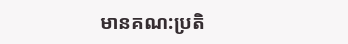មានគណ:ប្រតិ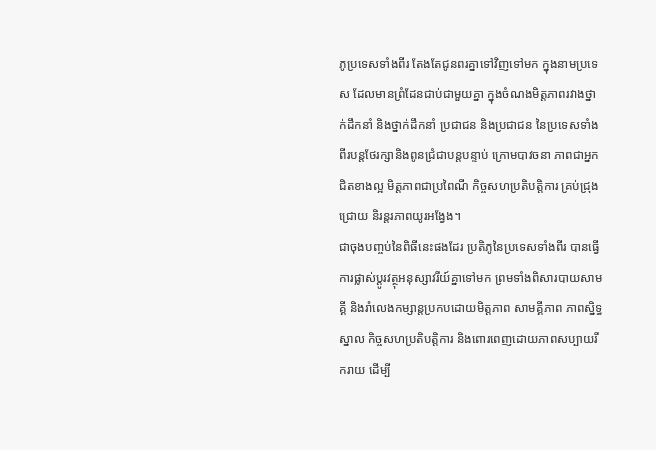ភូប្រទេសទាំងពីរ តែងតែជូនពរគ្នាទៅវិញទៅមក ក្នុងនាមប្រទេស ដែលមានព្រំដែនជាប់ជាមួយគ្នា ក្នុងចំណងមិត្តភាពរវាងថ្នាក់ដឹកនាំ និងថ្នាក់ដឹកនាំ ប្រជាជន និងប្រជាជន នៃប្រទេសទាំងពីរបន្តថែរក្សានិងពូនជ្រំជាបន្តបន្ទាប់ ក្រោមបាវចនា ភាពជាអ្នកជិតខាងល្អ មិត្តភាពជាប្រពៃណី កិច្ចសហប្រតិបត្តិការ គ្រប់ជ្រុងជ្រោយ និរន្តរភាពយូរអង្វែង។
ជាចុងបញ្ចប់នៃពិធីនេះផងដែរ ប្រតិភូនៃប្រទេសទាំងពីរ បានធ្វើការផ្លាស់ប្ដូរវត្ថុអនុស្សាវរីយ៍គ្នាទៅមក ព្រមទាំងពិសារបាយសាមគ្គី និងរាំលេងកម្សាន្តប្រកបដោយមិត្តភាព សាមគ្គីភាព ភាពស្និទ្ធស្នាល កិច្ចសហប្រតិបត្តិការ និងពោរពេញដោយភាពសប្បាយរីករាយ ដើម្បី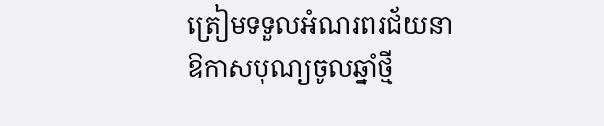ត្រៀមទទួលអំណរពរជ័យនាឱកាសបុណ្យចូលឆ្នាំថ្មី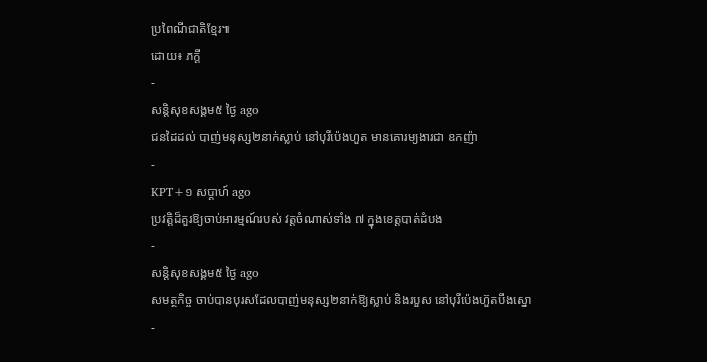ប្រពៃណីជាតិខ្មែរ៕
ដោយ៖ ភក្ដី
-
សន្តិសុខសង្គម៥ ថ្ងៃ ago
ជនដៃដល់ បាញ់មនុស្ស២នាក់ស្លាប់ នៅបុរីប៉េងហួត មានគោរម្យងារជា ឧកញ៉ា
-
KPT+១ សប្តាហ៍ ago
ប្រវត្តិដ៏គួរឱ្យចាប់អារម្មណ៍របស់ វត្តចំណាស់ទាំង ៧ ក្នុងខេត្តបាត់ដំបង
-
សន្តិសុខសង្គម៥ ថ្ងៃ ago
សមត្ថកិច្ច ចាប់បានបុរសដែលបាញ់មនុស្ស២នាក់ឱ្យស្លាប់ និងរបួស នៅបុរីប៉េងហ៊ួតបឹងស្នោ
-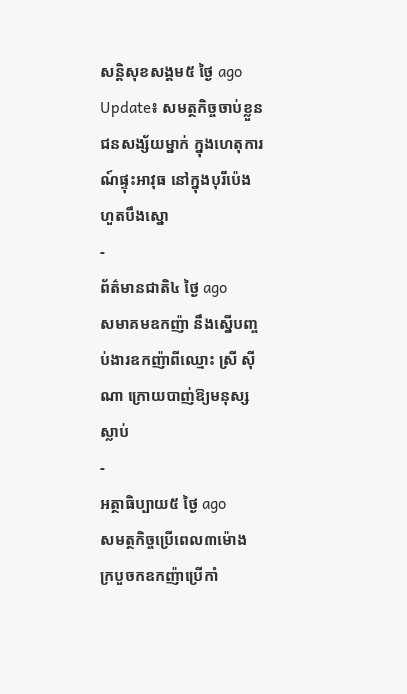សន្តិសុខសង្គម៥ ថ្ងៃ ago
Update៖ សមត្ថកិច្ចចាប់ខ្លួនជនសង្ស័យម្នាក់ ក្នុងហេតុការណ៍ផ្ទុះអាវុធ នៅក្នុងបុរីប៉េងហួតបឹងស្នោ
-
ព័ត៌មានជាតិ៤ ថ្ងៃ ago
សមាគមឧកញ៉ា នឹងស្នើបញ្ចប់ងារឧកញ៉ាពីឈ្មោះ ស្រី ស៊ីណា ក្រោយបាញ់ឱ្យមនុស្សស្លាប់
-
អត្ថាធិប្បាយ៥ ថ្ងៃ ago
សមត្ថកិច្ចប្រើពេល៣ម៉ោង ក្របួចកឧកញ៉ាប្រើកាំ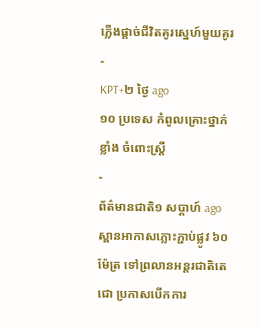ភ្លើងផ្ដាច់ជីវិតគូរស្នេហ៍មួយគូរ
-
KPT+២ ថ្ងៃ ago
១០ ប្រទេស កំពូលគ្រោះថ្នាក់ខ្លាំង ចំពោះស្រ្តី
-
ព័ត៌មានជាតិ១ សប្តាហ៍ ago
ស្ពានអាកាសភ្លោះភ្ជាប់ផ្លូវ ៦០ ម៉ែត្រ ទៅព្រលានអន្តរជាតិតេជោ ប្រកាសបើកការ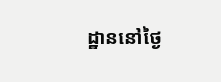ដ្ឋាននៅថ្ងៃ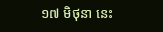១៧ មិថុនា នេះ